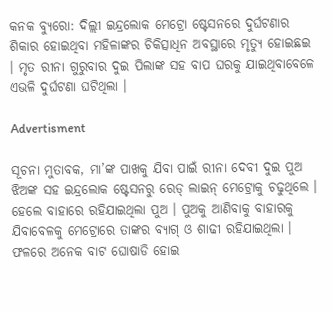କନକ ବ୍ୟୁରୋ: ଦିଲ୍ଲୀ ଇନ୍ଦ୍ରଲୋକ ମେଟ୍ରୋ ଷ୍ଟେସନରେ ଦୁର୍ଘଟଣାର ଶିକାର ହୋଇଥିବା ମହିଳାଙ୍କର ଚିକିତ୍ସାଧିନ ଅବସ୍ଥାରେ ମୃତ୍ୟୁ ହୋଇଛଇ । ମୃତ ରୀନା ଗୁରୁବାର ଦୁଇ ପିଲାଙ୍କ ସହ ବାପ ଘରକୁ ଯାଇଥିବାବେଳେ ଏଭଳି ଦୁର୍ଘଟଣା ଘଟିଥିଲା ।

Advertisment

ସୂଚନା ମୁତାବକ, ମା’ଙ୍କ ପାଖକୁ ଯିବା ପାଇଁ ରୀନା ଦେବୀ ଦୁଇ ପୁଅ ଝିଅଙ୍କ ସହ ଇନ୍ଦ୍ରଲୋକ ଷ୍ଟେସନରୁ ରେଡ୍ ଲାଇନ୍ ମେଟ୍ରୋକୁ ଚଢୁଥିଲେ । ହେଲେ ବାହାରେ ରହିଯାଇଥିଲା ପୁଅ । ପୁଅକୁ ଆଣିବାକୁ ବାହାରକୁ ଯିବାବେଳକୁ ମେଟ୍ରୋରେ ତାଙ୍କର ବ୍ୟାଗ୍ ଓ ଶାଢୀ ରହିଯାଇଥିଲା । ଫଳରେ ଅନେକ ବାଟ ଘୋଷାଡି ହୋଇ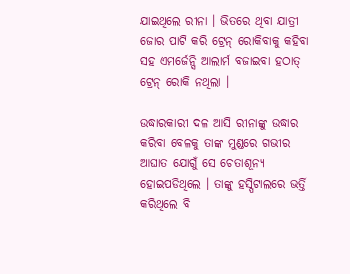ଯାଇଥିଲେ ରୀନା । ଭିତରେ ଥିବା ଯାତ୍ରୀ ଜୋର ପାଟି କରି ଟ୍ରେନ୍ ରୋକିବାକୁ କହିବା ସହ ଏମର୍ଜେନ୍ସି ଆଲାର୍ମ ବଜାଇବା ହଠାତ୍ ଟ୍ରେନ୍ ରୋକି ନଥିଲା ।

ଉଦ୍ଧାରକାରୀ ଦଳ ଆସି ରୀନାଙ୍କୁ ଉଦ୍ଧାର କରିବା ବେଳକୁ ତାଙ୍କ ମୁଣ୍ଡରେ ଗଭୀର ଆଘାତ ଯୋଗୁଁ ସେ ଚେତାଶୂନ୍ୟ ହୋଇପଡିଥିଲେ । ତାଙ୍କୁ ହସ୍ପିଟାଲରେ ଭର୍ତ୍ତି କରିଥିଲେ ବି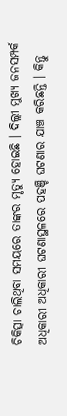ଚିକିତ୍ସା ଚାଲିଥିବା ସମୟରେ ତାଙ୍କର ମୃତ୍ୟୁ ହୋଇଛି । ଦିଲ୍ଲୀ ମୁଖ୍ୟ ଜନସମ୍ପର୍କ ଅଧିକାରୀ ଅଧିକାରୀ ଘଟଣାସ୍ଥଳରେ ପହଞ୍ଚି ଘଟଣାର ଯାଞ୍ଚ କରିଛନ୍ତି । କିନ୍ତୁ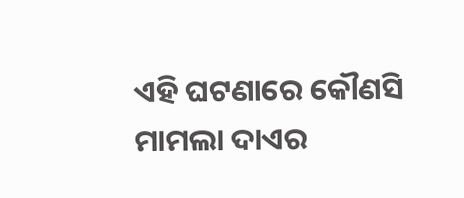ଏହି ଘଟଣାରେ କୌଣସି ମାମଲା ଦାଏର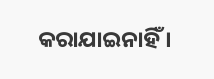କରାଯାଇନାହିଁ ।